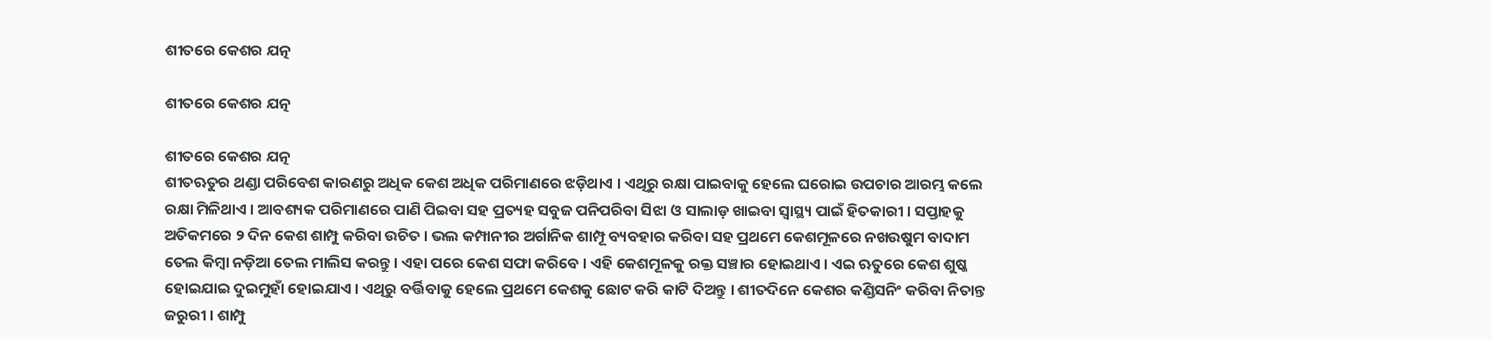ଶୀତରେ କେଶର ଯତ୍ନ

ଶୀତରେ କେଶର ଯତ୍ନ

ଶୀତରେ କେଶର ଯତ୍ନ
ଶୀତଋତୁର ଥଣ୍ଡା ପରିବେଶ କାରଣରୁ ଅଧିକ କେଶ ଅଧିକ ପରିମାଣରେ ଝଡ଼ିଥାଏ । ଏଥିରୁ ରକ୍ଷା ପାଇବାକୁ ହେଲେ ଘରୋଇ ଉପଚାର ଆରମ୍ଭ କଲେ ରକ୍ଷା ମିଳିଥାଏ । ଆବଶ୍ୟକ ପରିମାଣରେ ପାଣି ପିଇବା ସହ ପ୍ରତ୍ୟହ ସବୁଜ ପନିପରିବା ସିଝା ଓ ସାଲାଡ଼ ଖାଇବା ସ୍ୱାସ୍ଥ୍ୟ ପାଇଁ ହିତକାରୀ । ସପ୍ତାହକୁ ଅତିକମରେ ୨ ଦିନ କେଶ ଶାମ୍ପୁ କରିବା ଉଚିତ । ଭଲ କମ୍ପାନୀର ଅର୍ଗାନିକ ଶାମ୍ପୂ ବ୍ୟବହାର କରିବା ସହ ପ୍ରଥମେ କେଶମୂଳରେ ନଖଉଷୁମ ବାଦାମ ତେଲ କିମ୍ବା ନଡ଼ିଆ ତେଲ ମାଲିସ କରନ୍ତୁ । ଏହା ପରେ କେଶ ସଫା କରିବେ । ଏହି କେଶମୂଳକୁ ରକ୍ତ ସଞ୍ଚାର ହୋଇଥାଏ । ଏଇ ଋତୁରେ କେଶ ଶୁଷ୍କ ହୋଇଯାଇ ଦୁଇମୁହାଁ ହୋଇଯାଏ । ଏଥିରୁ ବର୍ତ୍ତିବାକୁ ହେଲେ ପ୍ରଥମେ କେଶକୁ ଛୋଟ କରି କାଟି ଦିଅନ୍ତୁ । ଶୀତଦିନେ କେଶର କଣ୍ଡିସନିଂ କରିବା ନିତାନ୍ତ ଜରୁରୀ । ଶାମ୍ପୁ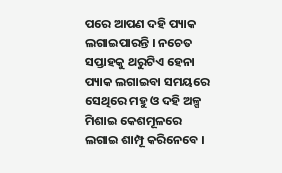ପରେ ଆପଣ ଦହି ପ୍ୟାକ ଲଗାଇପାରନ୍ତି । ନଚେତ ସପ୍ତାହକୁ ଥରୁଟିଏ ହେନା ପ୍ୟାକ ଲଗାଇବା ସମୟରେ ସେଥିରେ ମହୁ ଓ ଦହି ଅଳ୍ପ ମିଶାଇ କେଶମୂଳରେ ଲଗାଇ ଶାମ୍ପୂ କରିନେବେ ।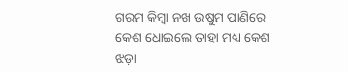ଗରମ କିମ୍ବା ନଖ ଉଷୁମ ପାଣିରେ କେଶ ଧୋଇଲେ ତାହା ମଧ୍ୟ କେଶ ଝଡ଼ା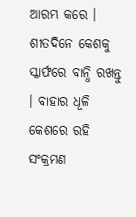ଆରମ୍ଭ କରେ । ଶୀତଦିନେ କେଶକୁ ସ୍କାର୍ଫରେ ବାନ୍ଧି ରଖନ୍ତୁ । ବାହାର ଧୂଳି କେଶରେ ରହି ସଂକ୍ରମଣ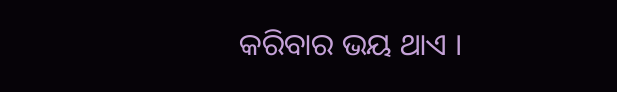କରିବାର ଭୟ ଥାଏ ।